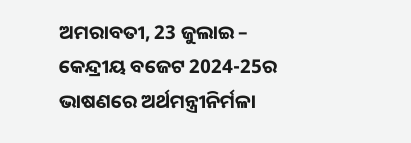ଅମରାବତୀ, 23 ଜୁଲାଇ – କେନ୍ଦ୍ରୀୟ ବଜେଟ 2024-25ର ଭାଷଣରେ ଅର୍ଥମନ୍ତ୍ରୀନିର୍ମଳା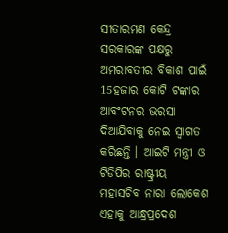ସୀତାରମଣ କେନ୍ଦ୍ର ସରକାରଙ୍କ ପକ୍ଷରୁ ଅମରାବତୀର ବିକାଶ ପାଇଁ 15ହଜାର କୋଟି ଟଙ୍କାର
ଆବଂଟନର ଭରସା ଦିଆଯିବାକୁ ନେଇ ସ୍ୱାଗତ କରିଛନ୍ତି । ଆଇଟି ମନ୍ତ୍ରୀ ଓ ଟିଡିପିର ରାଷ୍ଟ୍ରୀୟ
ମହାସଚିବ ନାରା ଲୋକେଶ ଏହାକୁ ଆନ୍ଧ୍ରପ୍ରଦେଶ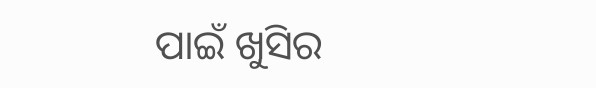ପାଇଁ ଖୁସିର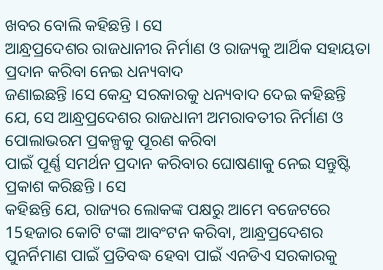ଖବର ବୋଲି କହିଛନ୍ତି । ସେ
ଆନ୍ଧ୍ରପ୍ରଦେଶର ରାଜଧାନୀର ନିର୍ମାଣ ଓ ରାଜ୍ୟକୁ ଆର୍ଥିକ ସହାୟତା ପ୍ରଦାନ କରିବା ନେଇ ଧନ୍ୟବାଦ
ଜଣାଇଛନ୍ତି ।ସେ କେନ୍ଦ୍ର ସରକାରକୁ ଧନ୍ୟବାଦ ଦେଇ କହିଛନ୍ତି ଯେ, ସେ ଆନ୍ଧ୍ରପ୍ରଦେଶର ରାଜଧାନୀ ଅମରାବତୀର ନିର୍ମାଣ ଓ ପୋଲାଭରମ ପ୍ରକଳ୍ପକୁ ପୂରଣ କରିବା
ପାଇଁ ପୂର୍ଣ୍ଣ ସମର୍ଥନ ପ୍ରଦାନ କରିବାର ଘୋଷଣାକୁ ନେଇ ସନ୍ତୁଷ୍ଟି ପ୍ରକାଶ କରିଛନ୍ତି । ସେ
କହିଛନ୍ତି ଯେ, ରାଜ୍ୟର ଲୋକଙ୍କ ପକ୍ଷରୁ ଆମେ ବଜେଟରେ
15ହଜାର କୋଟି ଟଙ୍କା ଆବଂଟନ କରିବା, ଆନ୍ଧ୍ରପ୍ରଦେଶର
ପୁନର୍ନିମାଣ ପାଇଁ ପ୍ରତିବଦ୍ଧ ହେବା ପାଇଁ ଏନଡିଏ ସରକାରକୁ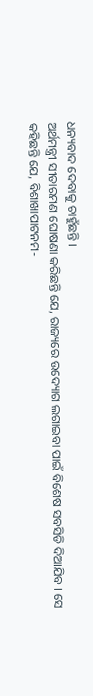ଧନ୍ୟବାଦ ଦେବାକୁ ଚାହୁଁଛନ୍ତି ।
ଅର୍ଥମନ୍ତ୍ରୀ ସୀତାରମଣ ଘୋଷଣା କରିଛନ୍ତି ଯେ, ରାଜ୍ୟରେ ଉଦ୍ୟୋଗ ଲଗାଇବା ପାଇଁ ବିଶେଷ ସବସିଡି ଦିଆଯିବ । ସେ
କହିଛନ୍ତି ଯେ, ବିଶାଖାପାଟନମ-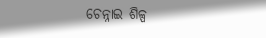ଚେନ୍ନାଇ ଶିଳ୍ପ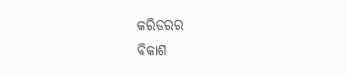କରିଡରର
ବିକାଶ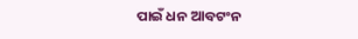ପାଇଁ ଧନ ଆବଟଂନ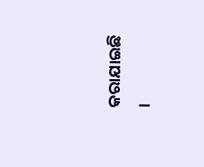କରାଯାଇଛି ।